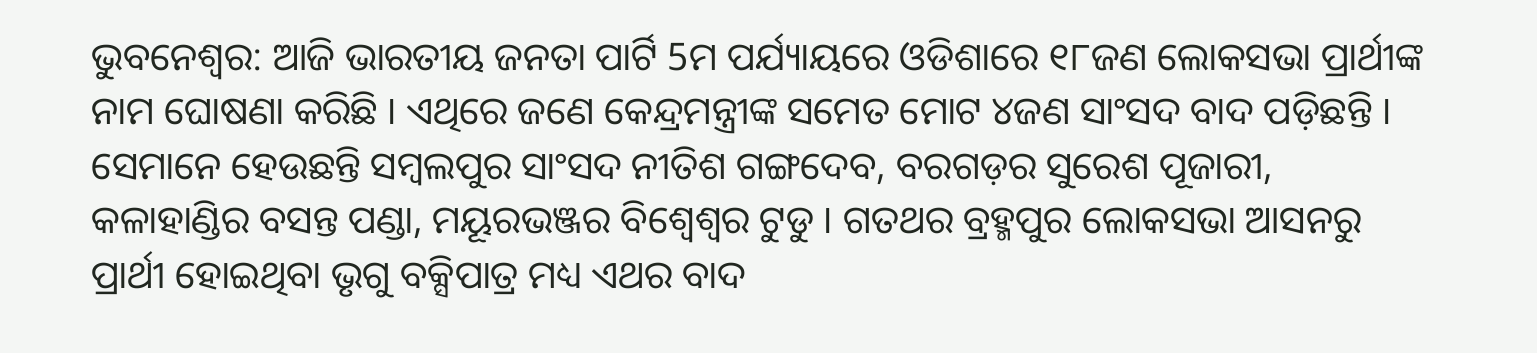ଭୁବନେଶ୍ବର: ଆଜି ଭାରତୀୟ ଜନତା ପାର୍ଟି 5ମ ପର୍ଯ୍ୟାୟରେ ଓଡିଶାରେ ୧୮ଜଣ ଲୋକସଭା ପ୍ରାର୍ଥୀଙ୍କ ନାମ ଘୋଷଣା କରିଛି । ଏଥିରେ ଜଣେ କେନ୍ଦ୍ରମନ୍ତ୍ରୀଙ୍କ ସମେତ ମୋଟ ୪ଜଣ ସାଂସଦ ବାଦ ପଡ଼ିଛନ୍ତି । ସେମାନେ ହେଉଛନ୍ତି ସମ୍ୱଲପୁର ସାଂସଦ ନୀତିଶ ଗଙ୍ଗଦେବ, ବରଗଡ଼ର ସୁରେଶ ପୂଜାରୀ, କଳାହାଣ୍ଡିର ବସନ୍ତ ପଣ୍ଡା, ମୟୂରଭଞ୍ଜର ବିଶ୍ୱେଶ୍ୱର ଟୁଡୁ । ଗତଥର ବ୍ରହ୍ମପୁର ଲୋକସଭା ଆସନରୁ ପ୍ରାର୍ଥୀ ହୋଇଥିବା ଭୃଗୁ ବକ୍ସିପାତ୍ର ମଧ୍ୟ ଏଥର ବାଦ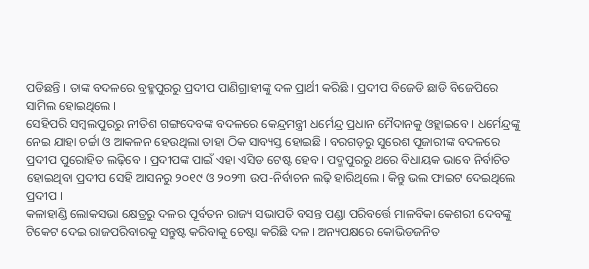ପଡିଛନ୍ତି । ତାଙ୍କ ବଦଳରେ ବ୍ରହ୍ମପୁରରୁ ପ୍ରଦୀପ ପାଣିଗ୍ରାହୀଙ୍କୁ ଦଳ ପ୍ରାର୍ଥୀ କରିଛି । ପ୍ରଦୀପ ବିଜେଡି ଛାଡି ବିଜେପିରେ ସାମିଲ ହୋଇଥିଲେ ।
ସେହିପରି ସମ୍ୱଲପୁରରୁ ନୀତିଶ ଗଙ୍ଗଦେବଙ୍କ ବଦଳରେ କେନ୍ଦ୍ରମନ୍ତ୍ରୀ ଧର୍ମେନ୍ଦ୍ର ପ୍ରଧାନ ମୈଦାନକୁ ଓହ୍ଲାଇବେ । ଧର୍ମେନ୍ଦ୍ରଙ୍କୁ ନେଇ ଯାହା ଚର୍ଚ୍ଚା ଓ ଆକଳନ ହେଉଥିଲା ତାହା ଠିକ ସାବ୍ୟସ୍ତ ହୋଇଛି । ବରଗଡ଼ରୁ ସୁରେଶ ପୂଜାରୀଙ୍କ ବଦଳରେ ପ୍ରଦୀପ ପୁରୋହିତ ଲଢ଼ିବେ । ପ୍ରଦୀପଙ୍କ ପାଇଁ ଏହା ଏସିଡ ଟେଷ୍ଟ ହେବ । ପଦ୍ମପୁରରୁ ଥରେ ବିଧାୟକ ଭାବେ ନିର୍ବାଚିତ ହୋଇଥିବା ପ୍ରଦୀପ ସେହି ଆସନରୁ ୨୦୧୯ ଓ ୨୦୨୩ ଉପ-ନିର୍ବାଚନ ଲଢ଼ି ହାରିଥିଲେ । କିନ୍ତୁ ଭଲ ଫାଇଟ ଦେଇଥିଲେ ପ୍ରଦୀପ ।
କଳାହାଣ୍ଡି ଲୋକସଭା କ୍ଷେତ୍ରରୁ ଦଳର ପୂର୍ବତନ ରାଜ୍ୟ ସଭାପତି ବସନ୍ତ ପଣ୍ଡା ପରିବର୍ତ୍ତେ ମାଳବିକା କେଶରୀ ଦେବଙ୍କୁ ଟିକେଟ ଦେଇ ରାଜପରିବାରକୁ ସନ୍ତୁଷ୍ଟ କରିବାକୁ ଚେଷ୍ଟା କରିଛି ଦଳ । ଅନ୍ୟପକ୍ଷରେ କୋଭିଡଜନିତ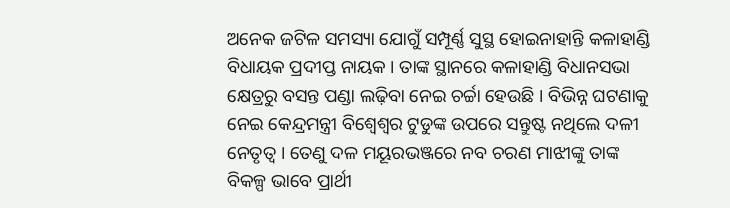ଅନେକ ଜଟିଳ ସମସ୍ୟା ଯୋଗୁଁ ସମ୍ପୂର୍ଣ୍ଣ ସୁସ୍ଥ ହୋଇନାହାନ୍ତି କଳାହାଣ୍ଡି ବିଧାୟକ ପ୍ରଦୀପ୍ତ ନାୟକ । ତାଙ୍କ ସ୍ଥାନରେ କଳାହାଣ୍ଡି ବିଧାନସଭା କ୍ଷେତ୍ରରୁ ବସନ୍ତ ପଣ୍ଡା ଲଢ଼ିବା ନେଇ ଚର୍ଚ୍ଚା ହେଉଛି । ବିଭିନ୍ନ ଘଟଣାକୁ ନେଇ କେନ୍ଦ୍ରମନ୍ତ୍ରୀ ବିଶ୍ୱେଶ୍ୱର ଟୁଡୁଙ୍କ ଉପରେ ସନ୍ତୁଷ୍ଟ ନଥିଲେ ଦଳୀ ନେତୃତ୍ୱ । ତେଣୁ ଦଳ ମୟୂରଭଞ୍ଜରେ ନବ ଚରଣ ମାଝୀଙ୍କୁ ତାଙ୍କ ବିକଳ୍ପ ଭାବେ ପ୍ରାର୍ଥୀ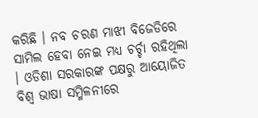କରିଛି । ନବ ଚରଣ ମାଝୀ ବିଜେଡିରେ ସାମିଲ ହେବା ନେଇ ମଧ୍ୟ ଚର୍ଚ୍ଚା ରହିଥିଲା । ଓଡିଶା ସରକାରଙ୍କ ପକ୍ଷରୁ ଆୟୋଜିତ ବିଶ୍ଵ ଭାଷା ସମ୍ମିଳନୀରେ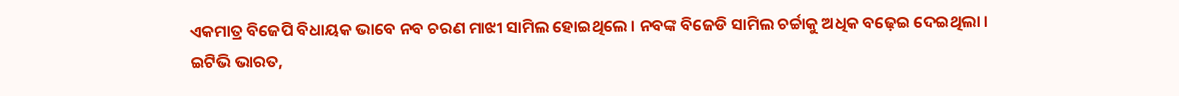ଏକମାତ୍ର ବିଜେପି ବିଧାୟକ ଭାବେ ନବ ଚରଣ ମାଝୀ ସାମିଲ ହୋଇଥିଲେ । ନବଙ୍କ ବିଜେଡି ସାମିଲ ଚର୍ଚ୍ଚାକୁ ଅଧିକ ବଢ଼େଇ ଦେଇଥିଲା ।
ଇଟିଭି ଭାରତ,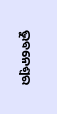ଭୁବନେଶ୍ବର